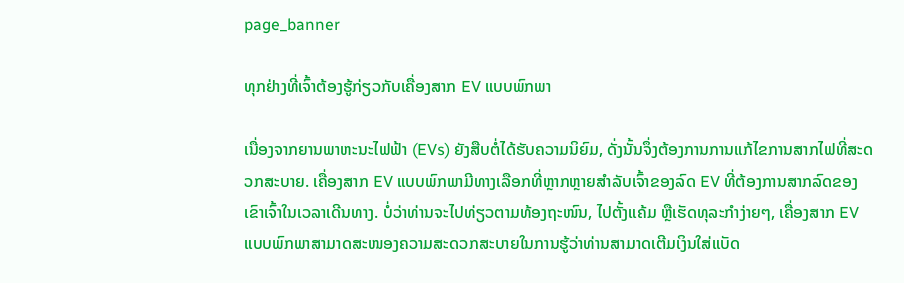page_banner

ທຸກຢ່າງທີ່ເຈົ້າຕ້ອງຮູ້ກ່ຽວກັບເຄື່ອງສາກ EV ແບບພົກພາ

ເນື່ອງຈາກຍານພາຫະນະໄຟຟ້າ (EVs) ຍັງສືບຕໍ່ໄດ້ຮັບຄວາມນິຍົມ, ດັ່ງນັ້ນຈຶ່ງຕ້ອງການການແກ້ໄຂການສາກໄຟທີ່ສະດວກສະບາຍ. ເຄື່ອງສາກ EV ແບບພົກພາມີທາງເລືອກທີ່ຫຼາກຫຼາຍສຳລັບເຈົ້າຂອງລົດ EV ທີ່ຕ້ອງການສາກລົດຂອງເຂົາເຈົ້າໃນເວລາເດີນທາງ. ບໍ່ວ່າທ່ານຈະໄປທ່ຽວຕາມທ້ອງຖະໜົນ, ໄປຕັ້ງແຄ້ມ ຫຼືເຮັດທຸລະກຳງ່າຍໆ, ເຄື່ອງສາກ EV ແບບພົກພາສາມາດສະໜອງຄວາມສະດວກສະບາຍໃນການຮູ້ວ່າທ່ານສາມາດເຕີມເງິນໃສ່ແບັດ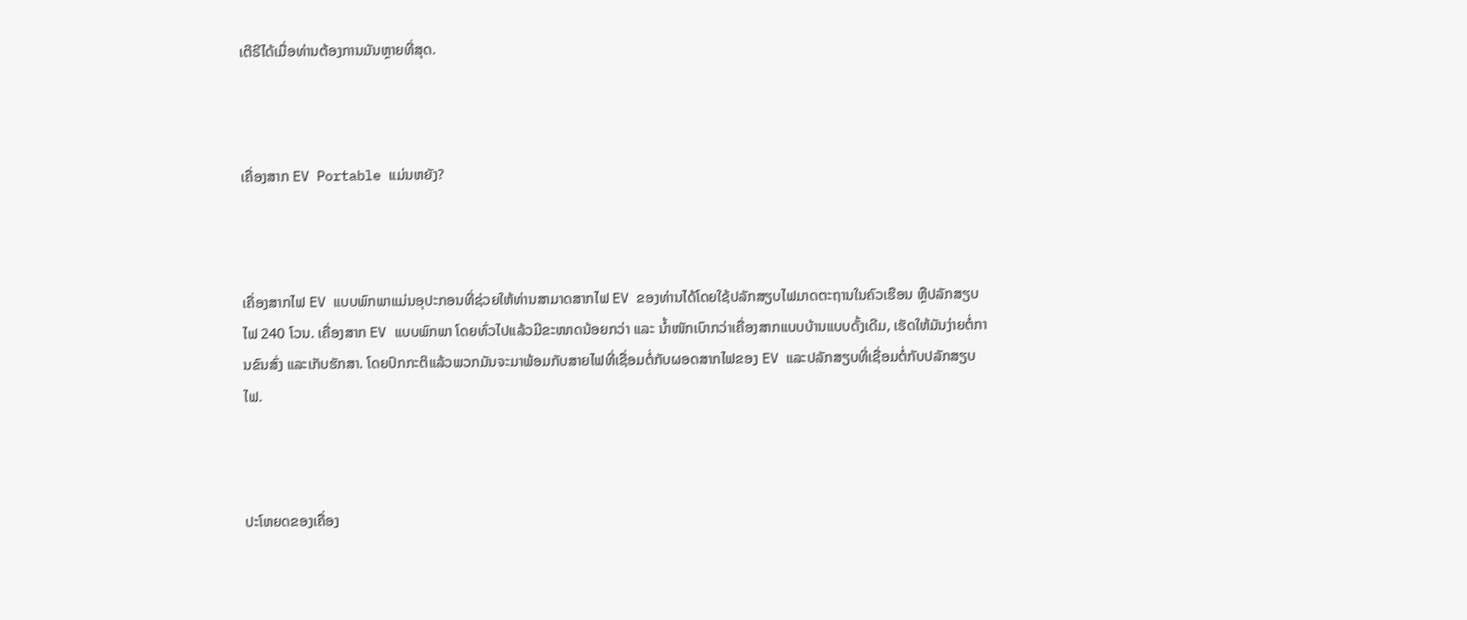ເຕີຣີໄດ້ເມື່ອທ່ານຕ້ອງການມັນຫຼາຍທີ່ສຸດ.



ເຄື່ອງສາກ EV Portable ແມ່ນຫຍັງ?



ເຄື່ອງສາກໄຟ EV ແບບພົກພາແມ່ນອຸປະກອນທີ່ຊ່ວຍໃຫ້ທ່ານສາມາດສາກໄຟ EV ຂອງທ່ານໄດ້ໂດຍໃຊ້ປລັກສຽບໄຟມາດຕະຖານໃນຄົວເຮືອນ ຫຼືປລັກສຽບໄຟ 240 ໂວນ. ເຄື່ອງສາກ EV ແບບພົກພາ ໂດຍທົ່ວໄປແລ້ວມີຂະໜາດນ້ອຍກວ່າ ແລະ ນ້ຳໜັກເບົາກວ່າເຄື່ອງສາກແບບບ້ານແບບດັ້ງເດີມ, ເຮັດໃຫ້ມັນງ່າຍຕໍ່ການຂົນສົ່ງ ແລະເກັບຮັກສາ. ໂດຍປົກກະຕິແລ້ວພວກມັນຈະມາພ້ອມກັບສາຍໄຟທີ່ເຊື່ອມຕໍ່ກັບຜອດສາກໄຟຂອງ EV ແລະປລັກສຽບທີ່ເຊື່ອມຕໍ່ກັບປລັກສຽບໄຟ.



ປະໂຫຍດຂອງເຄື່ອງ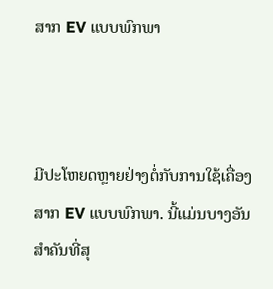ສາກ EV ແບບພົກພາ



ມີປະໂຫຍດຫຼາຍຢ່າງຕໍ່ກັບການໃຊ້ເຄື່ອງສາກ EV ແບບພົກພາ. ນີ້ແມ່ນບາງອັນສຳຄັນທີ່ສຸ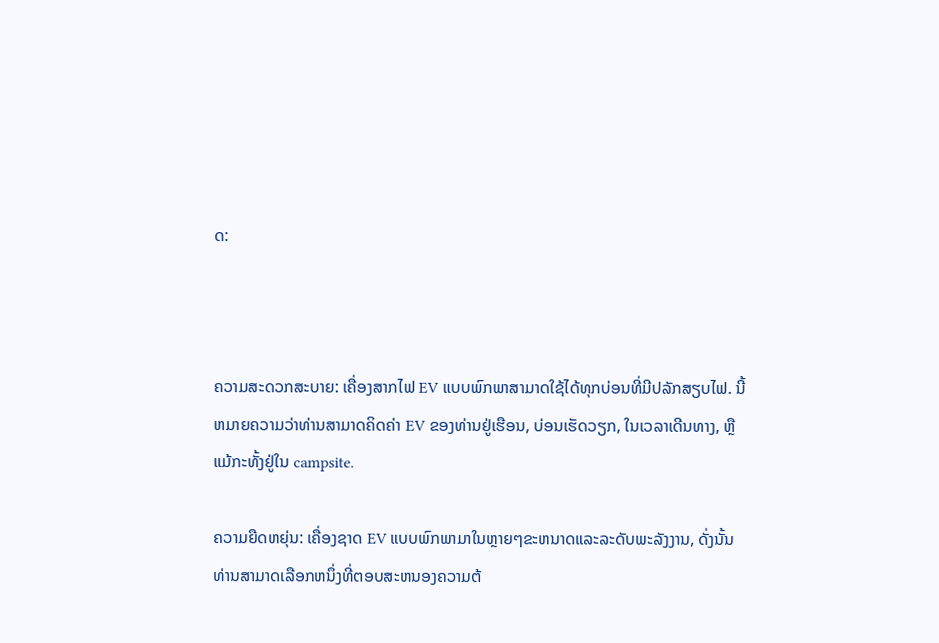ດ:



ຄວາມສະດວກສະບາຍ: ເຄື່ອງສາກໄຟ EV ແບບພົກພາສາມາດໃຊ້ໄດ້ທຸກບ່ອນທີ່ມີປລັກສຽບໄຟ. ນີ້ຫມາຍຄວາມວ່າທ່ານສາມາດຄິດຄ່າ EV ຂອງທ່ານຢູ່ເຮືອນ, ບ່ອນເຮັດວຽກ, ໃນເວລາເດີນທາງ, ຫຼືແມ້ກະທັ້ງຢູ່ໃນ campsite.

ຄວາມຍືດຫຍຸ່ນ: ເຄື່ອງຊາດ EV ແບບພົກພາມາໃນຫຼາຍໆຂະຫນາດແລະລະດັບພະລັງງານ, ດັ່ງນັ້ນທ່ານສາມາດເລືອກຫນຶ່ງທີ່ຕອບສະຫນອງຄວາມຕ້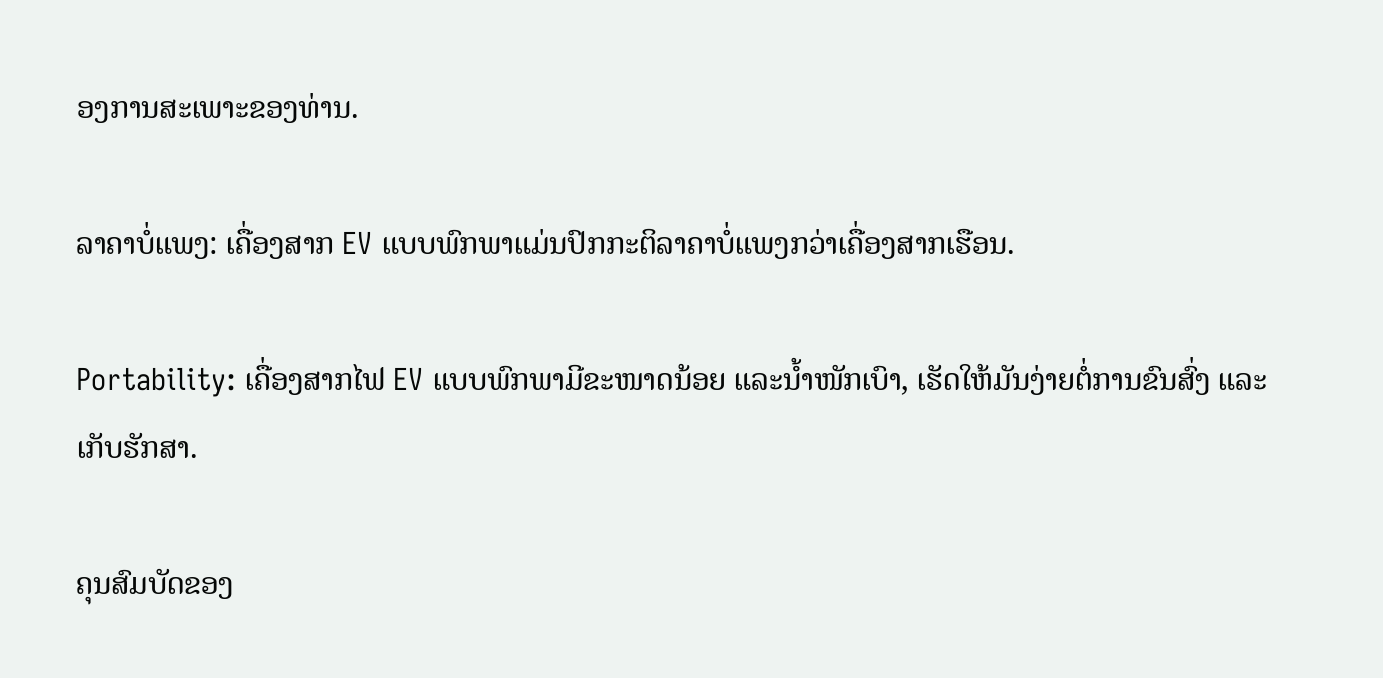ອງການສະເພາະຂອງທ່ານ.

ລາຄາບໍ່ແພງ: ເຄື່ອງສາກ EV ແບບພົກພາແມ່ນປົກກະຕິລາຄາບໍ່ແພງກວ່າເຄື່ອງສາກເຮືອນ.

Portability: ເຄື່ອງສາກໄຟ EV ແບບພົກພາມີຂະໜາດນ້ອຍ ແລະນ້ຳໜັກເບົາ, ເຮັດໃຫ້ມັນງ່າຍຕໍ່ການຂົນສົ່ງ ແລະເກັບຮັກສາ.

ຄຸນສົມບັດຂອງ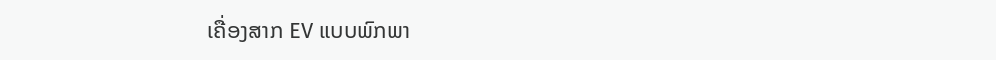ເຄື່ອງສາກ EV ແບບພົກພາ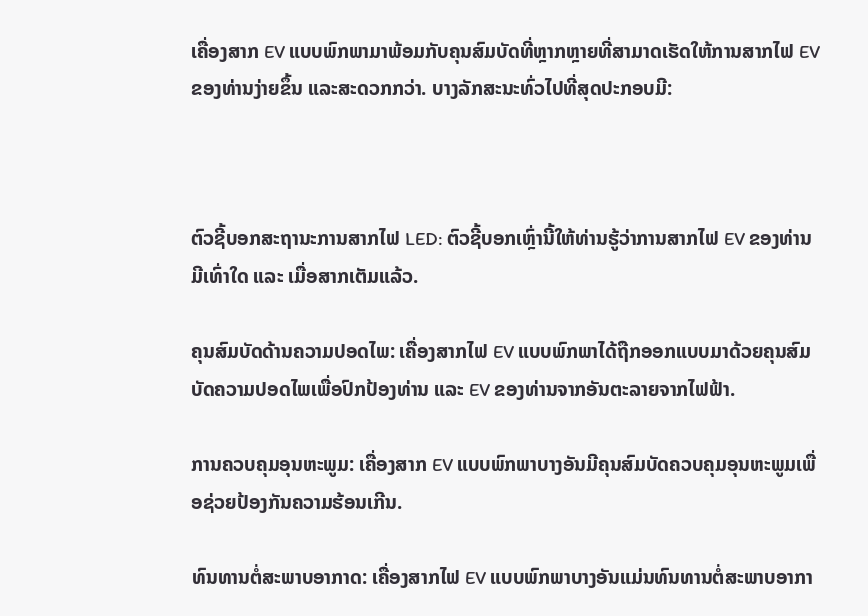ເຄື່ອງສາກ EV ແບບພົກພາມາພ້ອມກັບຄຸນສົມບັດທີ່ຫຼາກຫຼາຍທີ່ສາມາດເຮັດໃຫ້ການສາກໄຟ EV ຂອງທ່ານງ່າຍຂຶ້ນ ແລະສະດວກກວ່າ. ບາງລັກສະນະທົ່ວໄປທີ່ສຸດປະກອບມີ:



ຕົວຊີ້ບອກສະຖານະການສາກໄຟ LED: ຕົວຊີ້ບອກເຫຼົ່ານີ້ໃຫ້ທ່ານຮູ້ວ່າການສາກໄຟ EV ຂອງທ່ານມີເທົ່າໃດ ແລະ ເມື່ອສາກເຕັມແລ້ວ.

ຄຸນສົມບັດດ້ານຄວາມປອດໄພ: ເຄື່ອງສາກໄຟ EV ແບບພົກພາໄດ້ຖືກອອກແບບມາດ້ວຍຄຸນສົມບັດຄວາມປອດໄພເພື່ອປົກປ້ອງທ່ານ ແລະ EV ຂອງທ່ານຈາກອັນຕະລາຍຈາກໄຟຟ້າ.

ການຄວບຄຸມອຸນຫະພູມ: ເຄື່ອງສາກ EV ແບບພົກພາບາງອັນມີຄຸນສົມບັດຄວບຄຸມອຸນຫະພູມເພື່ອຊ່ວຍປ້ອງກັນຄວາມຮ້ອນເກີນ.

ທົນທານຕໍ່ສະພາບອາກາດ: ເຄື່ອງສາກໄຟ EV ແບບພົກພາບາງອັນແມ່ນທົນທານຕໍ່ສະພາບອາກາ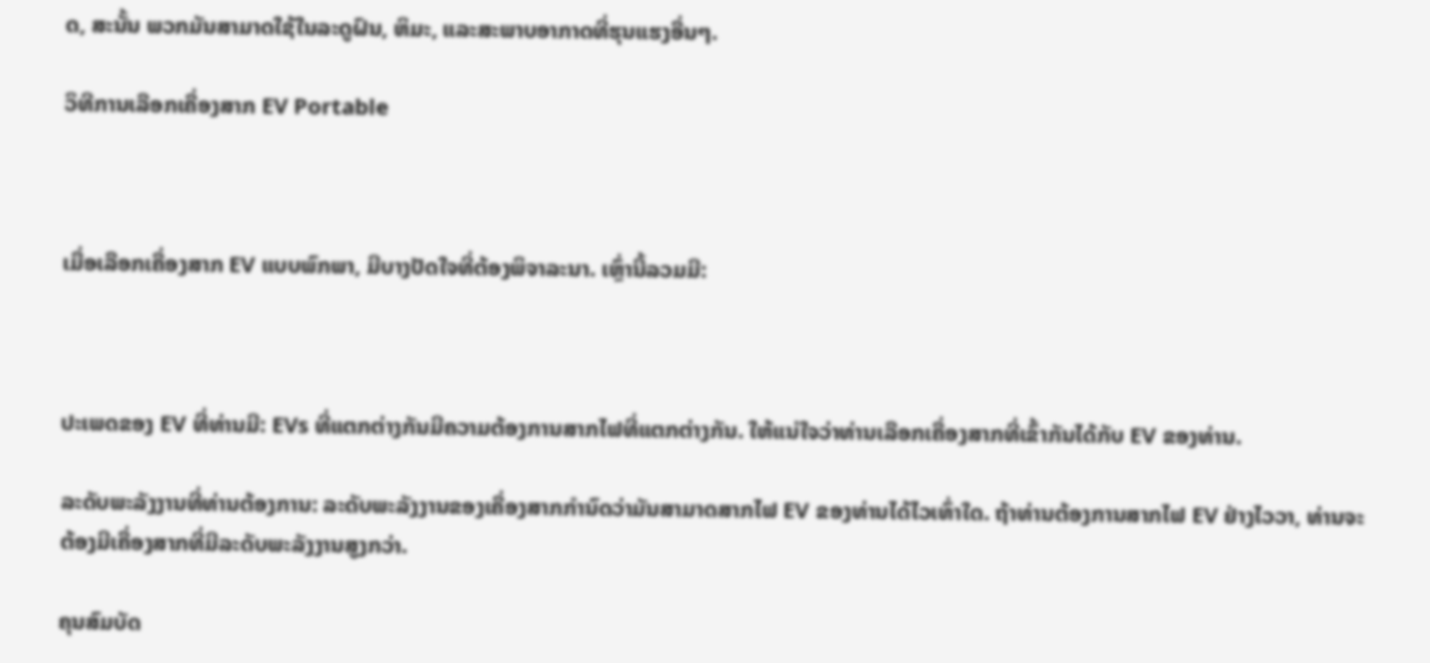ດ, ສະນັ້ນ ພວກມັນສາມາດໃຊ້ໃນລະດູຝົນ, ຫິມະ, ແລະສະພາບອາກາດທີ່ຮຸນແຮງອື່ນໆ.

ວິທີການເລືອກເຄື່ອງສາກ EV Portable



ເມື່ອເລືອກເຄື່ອງສາກ EV ແບບພົກພາ, ມີບາງປັດໃຈທີ່ຕ້ອງພິຈາລະນາ. ເຫຼົ່ານີ້ລວມມີ:



ປະເພດຂອງ EV ທີ່ທ່ານມີ: EVs ທີ່ແຕກຕ່າງກັນມີຄວາມຕ້ອງການສາກໄຟທີ່ແຕກຕ່າງກັນ. ໃຫ້ແນ່ໃຈວ່າທ່ານເລືອກເຄື່ອງສາກທີ່ເຂົ້າກັນໄດ້ກັບ EV ຂອງທ່ານ.

ລະດັບພະລັງງານທີ່ທ່ານຕ້ອງການ: ລະດັບພະລັງງານຂອງເຄື່ອງສາກກໍານົດວ່າມັນສາມາດສາກໄຟ EV ຂອງທ່ານໄດ້ໄວເທົ່າໃດ. ຖ້າທ່ານຕ້ອງການສາກໄຟ EV ຢ່າງໄວວາ, ທ່ານຈະຕ້ອງມີເຄື່ອງສາກທີ່ມີລະດັບພະລັງງານສູງກວ່າ.

ຄຸນສົມບັດ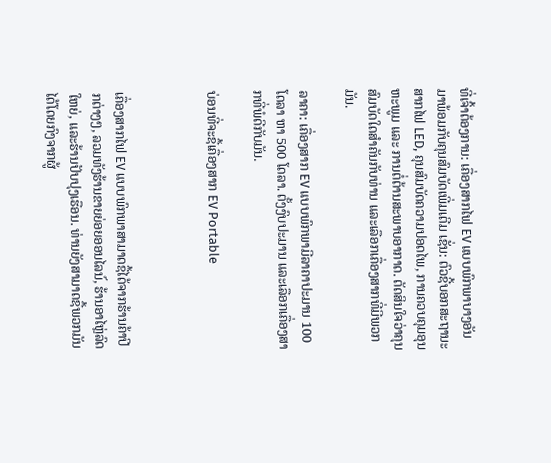ທີ່ເຈົ້າຕ້ອງການ: ເຄື່ອງສາກໄຟ EV ແບບພົກພາບາງອັນມາພ້ອມກັບຄຸນສົມບັດເພີ່ມເຕີມ ເຊັ່ນ: ຕົວຊີ້ບອກສະຖານະສາກໄຟ LED, ຄຸນສົມບັດຄວາມປອດໄພ, ການຄວບຄຸມອຸນຫະພູມ ແລະ ການຕໍ່ຕ້ານສະພາບອາກາດ. ຕັດສິນໃຈວ່າຄຸນສົມບັດໃດສຳຄັນກັບທ່ານ ແລະເລືອກເຄື່ອງສາກທີ່ມີພວກມັນ.

ລາຄາ: ເຄື່ອງສາກ EV ແບບພົກພາມີລາຄາປະມານ 100 ໂດລາ ຫາ 500 ໂດລາ. ຕັ້ງງົບປະມານ ແລະເລືອກເຄື່ອງສາກທີ່ພໍດີກັບມັນ.

ບ່ອນທີ່ຈະຊື້ເຄື່ອງສາກ EV Portable



ເຄື່ອງສາກໄຟ EV ແບບພົກພາສາມາດຊື້ໄດ້ຈາກຮ້ານຄ້າປີກຕ່າງໆ, ລວມທັງຮ້ານຂາຍຍ່ອຍອອນໄລນ໌, ຮ້ານອາໄຫຼ່ລົດໃຫຍ່, ແລະຮ້ານປັບປຸງເຮືອນ. ທ່ານຍັງສາມາດຊື້ພວກມັນໄດ້ໂດຍກົງຈາກຜູ້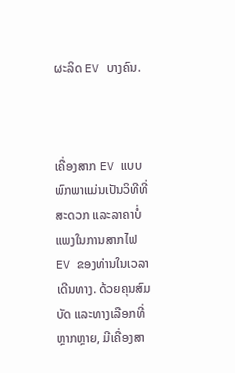ຜະລິດ EV ບາງຄົນ.



ເຄື່ອງສາກ EV ແບບພົກພາແມ່ນເປັນວິທີທີ່ສະດວກ ແລະລາຄາບໍ່ແພງໃນການສາກໄຟ EV ຂອງທ່ານໃນເວລາເດີນທາງ. ດ້ວຍຄຸນສົມບັດ ແລະທາງເລືອກທີ່ຫຼາກຫຼາຍ, ມີເຄື່ອງສາ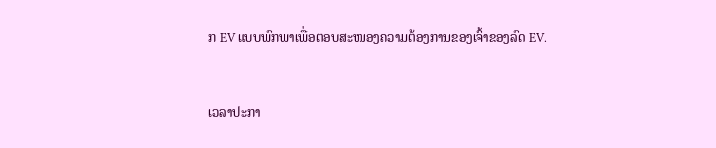ກ EV ແບບພົກພາເພື່ອຕອບສະໜອງຄວາມຕ້ອງການຂອງເຈົ້າຂອງລົດ EV.


ເວລາປະກາ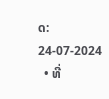ດ: 24-07-2024
  • ທີ່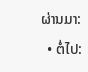ຜ່ານມາ:
  • ຕໍ່ໄປ: